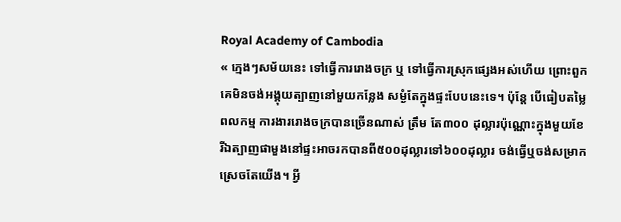Royal Academy of Cambodia
« ក្មេងៗសម័យនេះ ទៅធ្វើការរោងចក្រ ឬ ទៅធ្វើការស្រុកផ្សេងអស់ហើយ ព្រោះពួកគេមិនចង់អង្គុយត្បាញនៅមួយកន្លែង សម្ងំតែក្នុងផ្ទះបែបនេះទេ។ ប៉ុន្តែ បើធៀបតម្លៃពលកម្ម ការងាររោងចក្របានច្រើនណាស់ ត្រឹម តែ៣០០ ដុល្លារប៉ុណ្ណោះក្នុងមួយខែ រីឯត្បាញផាមួងនៅផ្ទះអាចរកបានពី៥០០ដុល្លារទៅ៦០០ដុល្លារ ចង់ធ្វើឬចង់សម្រាក ស្រេចតែយើង។ អ្វី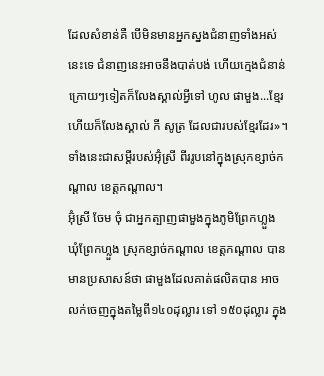ដែលសំខាន់គឺ បើមិនមានអ្នកស្នងជំនាញទាំងអស់នេះទេ ជំនាញនេះអាចនឹងបាត់បង់ ហើយក្មេងជំនាន់ក្រោយៗទៀតក៏លែងស្គាល់អ្វីទៅ ហូល ផាមួង...ខ្មែរ ហើយក៏លែងស្គាល់ កី សូត្រ ដែលជារបស់ខ្មែរដែរ»។ ទាំងនេះជាសម្តីរបស់អ៊ុំស្រី ពីររូបនៅក្នុងស្រុកខ្សាច់កណ្តាល ខេត្តកណ្តាល។
អ៊ុំស្រី ចែម ចុំ ជាអ្នកត្បាញផាមួងក្នុងភូមិព្រែកហ្លួង ឃុំព្រែកហ្លួង ស្រុកខ្សាច់កណ្តាល ខេត្តកណ្តាល បានមានប្រសាសន៍ថា ផាមួងដែលគាត់ផលិតបាន អាចលក់ចេញក្នុងតម្លៃពី១៤០ដុល្លារ ទៅ ១៥០ដុល្លារ ក្នុង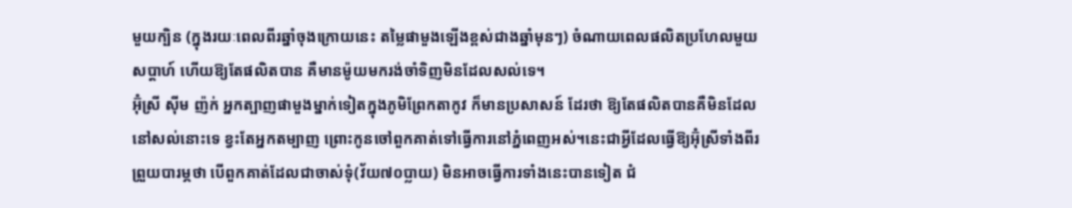មួយក្បិន (ក្នុងរយៈពេលពីរឆ្នាំចុងក្រោយនេះ តម្លៃផាមួងឡើងខ្ពស់ជាងឆ្នាំមុនៗ) ចំណាយពេលផលិតប្រហែលមួយ សប្តាហ៍ ហើយឱ្យតែផលិតបាន គឺមានម៉ូយមករង់ចាំទិញមិនដែលសល់ទេ។
អ៊ុំស្រី ស៊ីម ញ៉ក់ អ្នកត្បាញផាមួងម្នាក់ទៀតក្នុងភូមិព្រែកតាកូវ ក៏មានប្រសាសន៍ ដែរថា ឱ្យតែផលិតបានគឺមិនដែលនៅសល់នោះទេ ខ្វះតែអ្នកតម្បាញ ព្រោះកូនចៅពួកគាត់ទៅធ្វើការនៅភ្នំពេញអស់។នេះជាអ្វីដែលធ្វើឱ្យអ៊ុំស្រីទាំងពីរ ព្រួយបារម្ភថា បើពួកគាត់ដែលជាចាស់ទុំ(វ័យ៧០ប្លាយ) មិនអាចធ្វើការទាំងនេះបានទៀត ជំ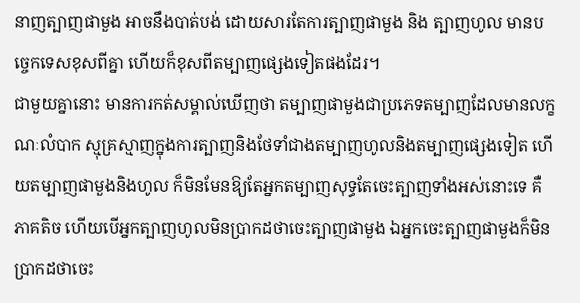នាញត្បាញផាមួង អាចនឹងបាត់បង់ ដោយសារតែការត្បាញផាមួង និង ត្បាញហូល មានបច្ចេកទេសខុសពីគ្នា ហើយក៏ខុសពីតម្បាញផ្សេងទៀតផងដែរ។
ជាមួយគ្នានោះ មានការកត់សម្គាល់ឃើញថា តម្បាញផាមួងជាប្រភេទតម្បាញដែលមានលក្ខណៈលំបាក ស្មុគ្រស្មាញក្នុងការត្បាញនិងថែទាំជាងតម្បាញហូលនិងតម្បាញផ្សេងទៀត ហើយតម្បាញផាមួងនិងហូល ក៏មិនមែនឱ្យតែអ្នកតម្បាញសុទ្ធតែចេះត្បាញទាំងអស់នោះទេ គឺភាគតិច ហើយបើអ្នកត្បាញហូលមិនប្រាកដថាចេះត្បាញផាមួង ឯអ្នកចេះត្បាញផាមួងក៏មិនប្រាកដថាចេះ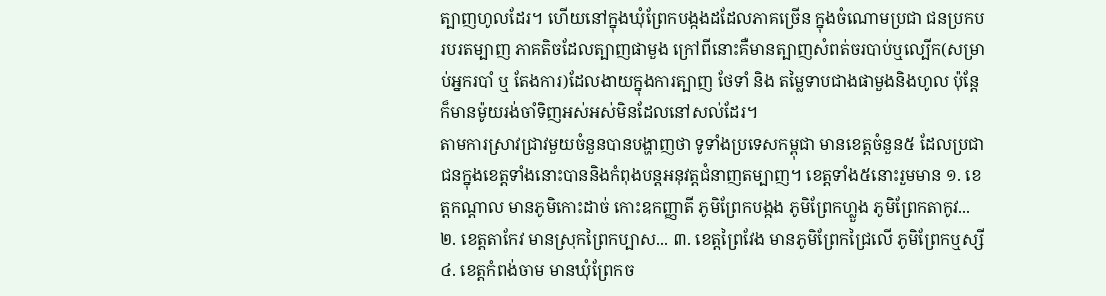ត្បាញហូលដែរ។ ហើយនៅក្នុងឃុំព្រែកបង្កងដដែលភាគច្រើន ក្នុងចំណោមប្រជា ជនប្រកបរបរតម្បាញ ភាគតិចដែលត្បាញផាមួង ក្រៅពីនោះគឺមានត្បាញសំពត់ចរបាប់ឬល្បើក(សម្រាប់អ្នករបាំ ឬ តែងការ)ដែលងាយក្នុងការត្បាញ ថែទាំ និង តម្លៃទាបជាងផាមួងនិងហូល ប៉ុន្តែក៏មានម៉ូយរង់ចាំទិញអស់អស់មិនដែលនៅសល់ដែរ។
តាមការស្រាវជ្រាវមួយចំនួនបានបង្ហាញថា ទូទាំងប្រទេសកម្ពុជា មានខេត្តចំនួន៥ ដែលប្រជាជនក្នុងខេត្តទាំងនោះបាននិងកំពុងបន្តអនុវត្តជំនាញតម្បាញ។ ខេត្តទាំង៥នោះរួមមាន ១. ខេត្តកណ្តាល មានភូមិកោះដាច់ កោះឧកញ្ញាតី ភូមិព្រែកបង្កង ភូមិព្រែកហ្លួង ភូមិព្រែកតាកូវ... ២. ខេត្តតាកែវ មានស្រុកព្រៃកប្បាស... ៣. ខេត្តព្រៃវែង មានភូមិព្រែកជ្រៃលើ ភូមិព្រែកឬស្សី ៤. ខេត្តកំពង់ចាម មានឃុំព្រែកច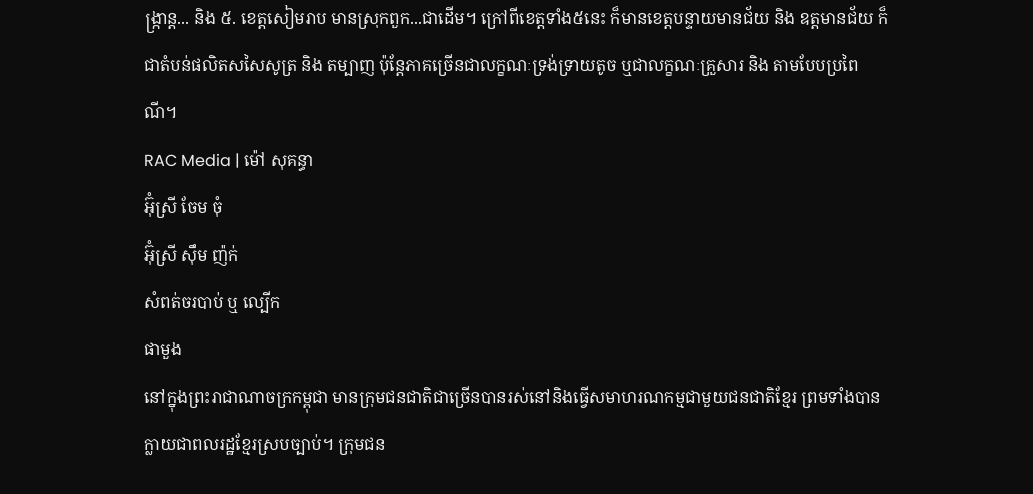ង្ក្រាន្ត... និង ៥. ខេត្តសៀមរាប មានស្រុកពួក...ជាដើម។ ក្រៅពីខេត្តទាំង៥នេះ ក៏មានខេត្តបន្ទាយមានជ័យ និង ឧត្តមានជ័យ ក៏ជាតំបន់ផលិតសសៃសូត្រ និង តម្បាញ ប៉ុន្តែភាគច្រើនជាលក្ខណៈទ្រង់ទ្រាយតូច ឬជាលក្ខណៈគ្រួសារ និង តាមបែបប្រពៃណី។
RAC Media | ម៉ៅ សុគន្ធា
អ៊ុំស្រី ចែម ចុំ
អ៊ុំស្រី ស៊ឹម ញ៉ក់
សំពត់ចរបាប់ ឬ ល្បើក
ផាមួង
នៅក្នុងព្រះរាជាណាចក្រកម្ពុជា មានក្រុមជនជាតិជាច្រើនបានរស់នៅនិងធ្វើសមាហរណកម្មជាមួយជនជាតិខ្មែរ ព្រមទាំងបានក្លាយជាពលរដ្ឋខ្មែរស្របច្បាប់។ ក្រុមជន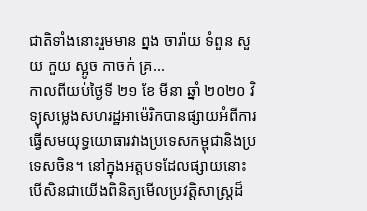ជាតិទាំងនោះរួមមាន ព្នង ចារ៉ាយ ទំពួន សួយ កួយ ស្អូច កាចក់ គ្រ...
កាលពីយប់ថ្ងៃទី ២១ ខែ មីនា ឆ្នាំ ២០២០ វិទ្យុសម្លេងសហរដ្ឋអាម៉េរិកបានផ្សាយអំពីការធ្វើសមយុទ្ធយោធារវាងប្រទេសកម្ពុជានិងប្រទេសចិន។ នៅក្នុងអត្តបទដែលផ្សាយនោះ
បើសិនជាយើងពិនិត្យមើលប្រវត្តិសាស្ត្រដ៏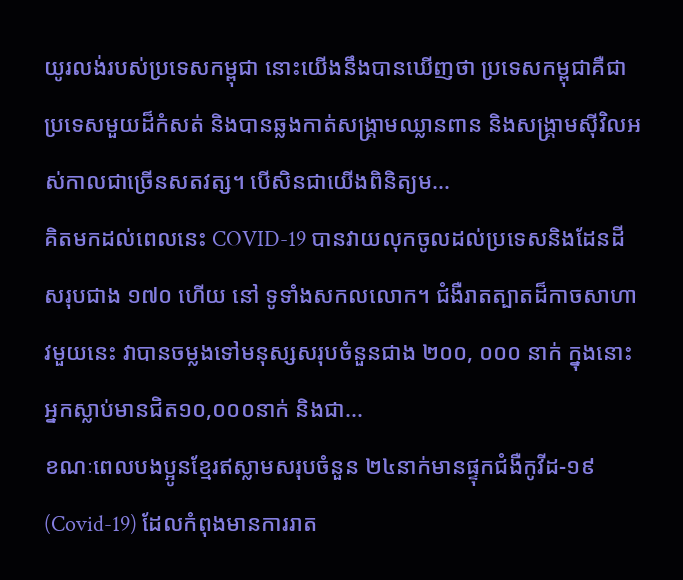យូរលង់របស់ប្រទេសកម្ពុជា នោះយើងនឹងបានឃើញថា ប្រទេសកម្ពុជាគឺជាប្រទេសមួយដ៏កំសត់ និងបានឆ្លងកាត់សង្គ្រាមឈ្លានពាន និងសង្គ្រាមស៊ីវិលអស់កាលជាច្រើនសតវត្ស។ បើសិនជាយើងពិនិត្យម...
គិតមកដល់ពេលនេះ COVID-19 បានវាយលុកចូលដល់ប្រទេសនិងដែនដីសរុបជាង ១៧០ ហើយ នៅ ទូទាំងសកលលោក។ ជំងឺរាតត្បាតដ៏កាចសាហាវមួយនេះ វាបានចម្លងទៅមនុស្សសរុបចំនួនជាង ២០០, ០០០ នាក់ ក្នុងនោះអ្នកស្លាប់មានជិត១០,០០០នាក់ និងជា...
ខណៈពេលបងប្អូនខ្មែរឥស្លាមសរុបចំនួន ២៤នាក់មានផ្ទុកជំងឺកូវីដ-១៩ (Covid-19) ដែលកំពុងមានការរាត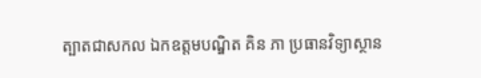ត្បាតជាសកល ឯកឧត្តមបណ្ឌិត គិន ភា ប្រធានវិទ្យាស្ថាន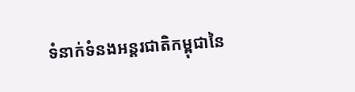ទំនាក់ទំនងអន្តរជាតិកម្ពុជានៃ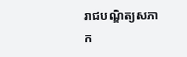រាជបណ្ឌិត្យសភាក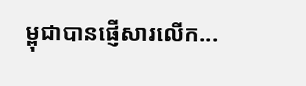ម្ពុជាបានផ្ញើសារលើក...